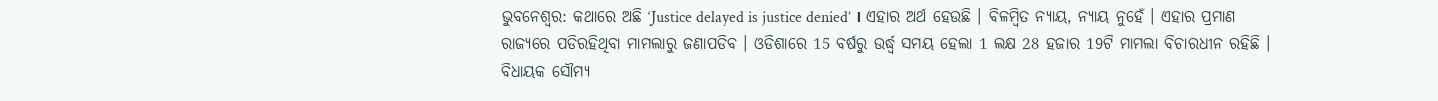ଭୁବନେଶ୍ବର: କଥାରେ ଅଛି ‘Justice delayed is justice denied’ । ଏହାର ଅର୍ଥ ହେଉଛି । ବିଳମ୍ବିତ ନ୍ୟାୟ, ନ୍ୟାୟ ନୁହେଁ । ଏହାର ପ୍ରମାଣ ରାଜ୍ୟରେ ପଡିରହିଥିବା ମାମଲାରୁ ଜଣାପଡିବ । ଓଡିଶାରେ 15 ବର୍ଷରୁ ଉର୍ଦ୍ଧ୍ବ ସମୟ ହେଲା 1 ଲକ୍ଷ 28 ହଜାର 19ଟି ମାମଲା ବିଚାରଧୀନ ରହିଛି ।
ବିଧାୟକ ସୌମ୍ୟ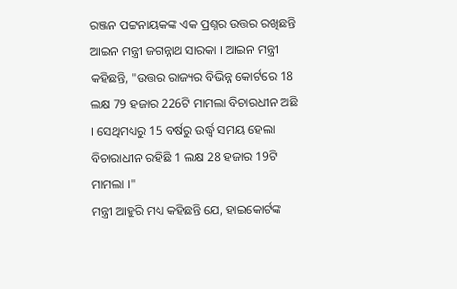ରଞ୍ଜନ ପଟ୍ଟନାୟକଙ୍କ ଏକ ପ୍ରଶ୍ନର ଉତ୍ତର ରଖିଛନ୍ତି ଆଇନ ମନ୍ତ୍ରୀ ଜଗନ୍ନାଥ ସାରକା । ଆଇନ ମନ୍ତ୍ରୀ କହିଛନ୍ତି, "ଉତ୍ତର ରାଜ୍ୟର ବିଭିନ୍ନ କୋର୍ଟରେ 18 ଲକ୍ଷ 79 ହଜାର 226ଟି ମାମଲା ବିଚାରଧୀନ ଅଛି । ସେଥିମଧ୍ୟରୁ 15 ବର୍ଷରୁ ଉର୍ଦ୍ଧ୍ବ ସମୟ ହେଲା ବିଚାରାଧୀନ ରହିଛି 1 ଲକ୍ଷ 28 ହଜାର 19ଟି ମାମଲା ।"
ମନ୍ତ୍ରୀ ଆହୁରି ମଧ୍ୟ କହିଛନ୍ତି ଯେ, ହାଇକୋର୍ଟଙ୍କ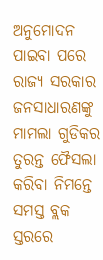ଅନୁମୋଦନ ପାଇବା ପରେ ରାଜ୍ୟ ସରକାର ଜନସାଧାରଣଙ୍କୁ ମାମଲା ଗୁଡିକର ତୁରନ୍ତ ଫୈସଲା କରିବା ନିମନ୍ତେ ସମସ୍ତ ବ୍ଲକ ସ୍ତରରେ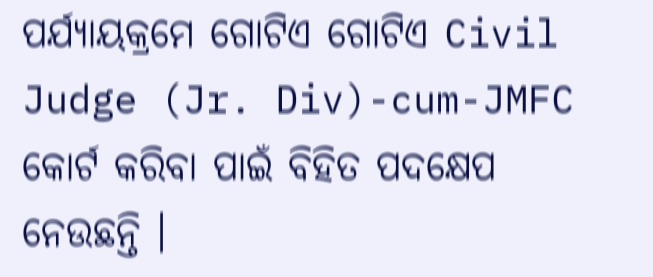ପର୍ଯ୍ୟାୟକ୍ରମେ ଗୋଟିଏ ଗୋଟିଏ Civil Judge (Jr. Div)-cum-JMFC କୋର୍ଟ କରିବା ପାଇଁ ବିହିତ ପଦକ୍ଷେପ ନେଉଛନ୍ତି ।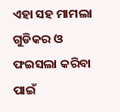ଏହା ସହ ମାମଲା ଗୁଡିକର ଓ ଫଇସଲା କରିବା ପାଇଁ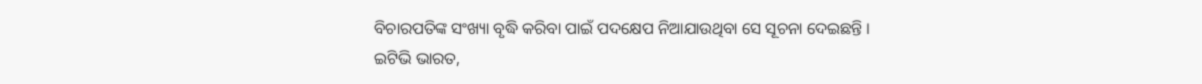ବିଚାରପତିଙ୍କ ସଂଖ୍ୟା ବୃଦ୍ଧି କରିବା ପାଇଁ ପଦକ୍ଷେପ ନିଆଯାଉଥିବା ସେ ସୂଚନା ଦେଇଛନ୍ତି ।
ଇଟିଭି ଭାରତ,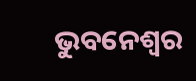ଭୁବନେଶ୍ବର